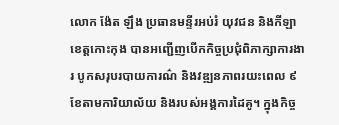លោក ង៉ែត ឡឹង ប្រធានមន្ទីរអប់រំ យុវជន និងកីឡាខេត្តកោះកុង បានអញ្ជើញបើកកិច្ចប្រជុំពិភាក្សាការងារ បូកសរុបរបាយការណ៌ និងវឌ្ឍនភាពរយះពេល ៩ខែតាមការិយាល័យ និងរបស់អង្គការដៃគូ។ ក្នុងកិច្ច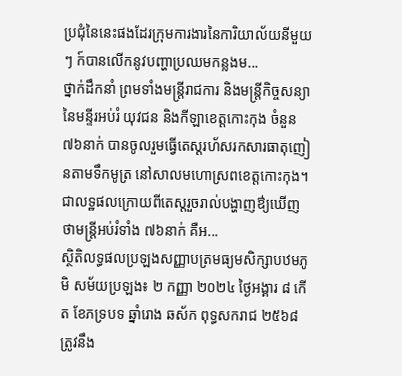ប្រជុំនៃនេះផងដែរក្រុមការងារនៃការិយាល័យនីមួយៗ ក៍បានលើកនូវបញ្ហាប្រឈមកន្លងម...
ថ្នាក់ដឹកនាំ ព្រមទាំងមន្រ្តីរាជការ និងមន្រ្តីកិច្ចសន្យា នៃមន្ទីរអប់រំ យុវជន និងកីឡាខេត្តកោះកុង ចំនួន ៧៦នាក់ បានចូលរួមធ្វើតេស្តរហ័សរកសារធាតុញៀនតាមទឹកមូត្រ នៅសាលមហោស្រពខេត្តកោះកុង។ ជាលទ្ឋផលក្រោយពីតេស្តរួចរាល់បង្ហាញឳ្យឃើញថាមន្រ្តីអប់រំទាំង ៧៦នាក់ គឺអ...
ស្ថិតិលទ្ធផលប្រឡងសញ្ញាបត្រមធ្យមសិក្សាបឋមភូមិ សម័យប្រឡង៖ ២ កញ្ញា ២០២៤ ថ្ងៃអង្គារ ៨ កើត ខែភទ្របទ ឆ្នាំរោង ឆស័ក ពុទ្ធសករាជ ២៥៦៨ត្រូវនឹង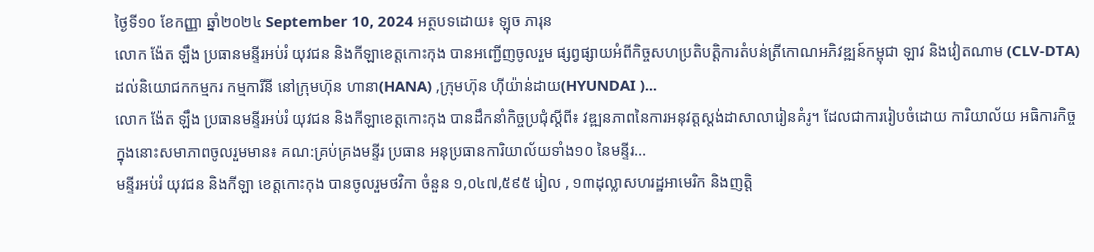ថ្ងៃទី១០ ខែកញ្ញា ឆ្នាំ២០២៤ September 10, 2024 អត្ថបទដោយ៖ ឡុច ភារុន
លោក ង៉ែត ឡឹង ប្រធានមន្ទីរអប់រំ យុវជន និងកីឡាខេត្តកោះកុង បានអញ្ជើញចូលរួម ផ្សព្វផ្សាយអំពីកិច្ចសហប្រតិបត្តិការតំបន់ត្រីកោណអភិវឌ្ឍន៍កម្ពុជា ឡាវ និងវៀតណាម (CLV-DTA) ដល់និយោជកកម្មករ កម្មការីនី នៅក្រុមហ៊ុន ហានា(HANA) ,ក្រុមហ៊ុន ហុីយ៉ាន់ដាយ(HYUNDAI )...
លោក ង៉ែត ឡឹង ប្រធានមន្ទីរអប់រំ យុវជន និងកីឡាខេត្តកោះកុង បានដឹកនាំកិច្ចប្រជុំស្តីពី៖ វឌ្ឍនភាពនៃការអនុវត្តស្តង់ដាសាលារៀនគំរូ។ ដែលជាការរៀបចំដោយ ការិយាល័យ អធិការកិច្ច ក្នុងនោះសមាភាពចូលរួមមាន៖ គណ:គ្រប់គ្រងមន្ទីរ ប្រធាន អនុប្រធានការិយាល័យទាំង១០ នៃមន្ទីរ...
មន្ទីរអប់រំ យុវជន និងកីឡា ខេត្តកោះកុង បានចូលរួមថវិកា ចំនួន ១,០៤៧,៥៩៥ រៀល , ១៣ដុល្លាសហរដ្ឋអាមេរិក និងញត្តិ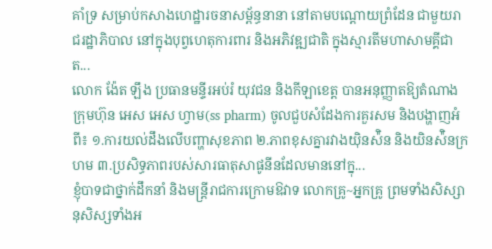គាំទ្រ សម្រាប់កសាងហេដ្ឋារចនាសម្ព័ន្ធនានា នៅតាមបណ្តោយព្រំដែន ជាមួយរាជរដ្ឋាភិបាល នៅក្នុងបុព្វហេតុការពារ និងអភិវឌ្ឍជាតិ ក្នុងស្មារតីមហាសាមគ្គីជាត...
លោក ង៉ែត ឡឹង ប្រធានមន្ទីរអប់រំ យុវជន និងកីឡាខេត្ត បានអនុញ្ញាតឱ្យតំណាងក្រុមហ៊ុន អេស អេស ហ្វាម(ss pharm) ចូលជួបសំដែងការគួរសម និងបង្ហាញអំពី៖ ១.ការយល់ដឹងលើបញ្ហាសុខភាព ២.ភាពខុសគ្នារវាងយ៉ិនស៉ិន និងយិនស៉ិនក្រហម ៣.ប្រសិទ្ធភាពរបស់សារធាតុសាផូនីនដែលមាននៅក្នុ...
ខ្ញុំបាទជាថ្នាក់ដឹកនាំ និងមន្ត្រីរាជការក្រោមឱវាទ លោកគ្រូ~អ្នកគ្រូ ព្រមទាំងសិស្សានុសិស្សទាំងអ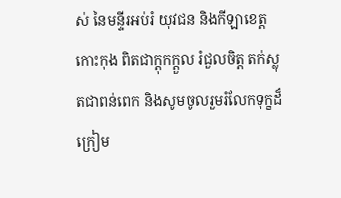ស់ នៃមន្ទីរអប់រំ យុវជន និងកីឡាខេត្តកោះកុង ពិតជាក្តុកក្តួល រំជួលចិត្ត តក់ស្លុតជាពន់ពេក និងសូមចូលរួមរំលែកទុក្ខដ៏ក្រៀម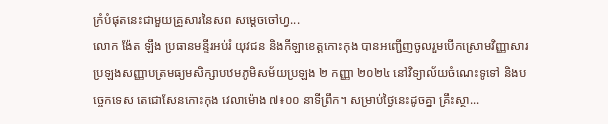ក្រំបំផុតនេះជាមួយគ្រួសារនៃសព សម្ដេចចៅហ្វ...
លោក ង៉ែត ឡឹង ប្រធានមន្ទីរអប់រំ យុវជន និងកីឡាខេត្តកោះកុង បានអញ្ជើញចូលរួមបើកស្រោមវិញ្ញាសារប្រឡងសញ្ញាបត្រមធ្យមសិក្សាបឋមភូមិសម័យប្រឡង ២ កញ្ញា ២០២៤ នៅវិទ្យាល័យចំណេះទូទៅ និងបច្ចេកទេស តេជោសែនកោះកុង វេលាម៉ោង ៧៖០០ នាទីព្រឹក។ សម្រាប់ថ្ងៃនេះដូចគ្នា គ្រឹះស្ថា...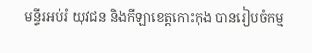មន្ទីរអប់រំ យុវជន និងកីឡាខេត្តកោះកុង បានរៀបចំកម្ម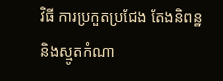វិធី ការប្រកួតប្រជែង តែងនិពន្ឋ និងស្មូតកំណា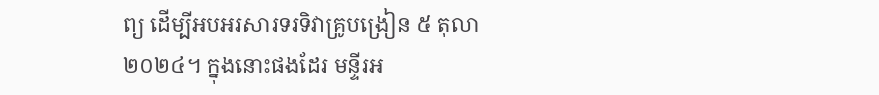ព្យ ដើម្បីអបអរសារទរទិវាគ្រូបង្រៀន ៥ តុលា ២០២៤។ ក្នុងនោះផងដែរ មន្ទីរអ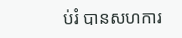ប់រំ បានសហការ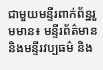ជាមួយមន្ទីរពាក់ព័ន្ឋរួមមាន៖ មន្ទីរព័ត៌មាន និងមន្ទីរវប្បធម៌ និង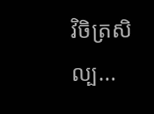វិចិត្រសិល្ប...